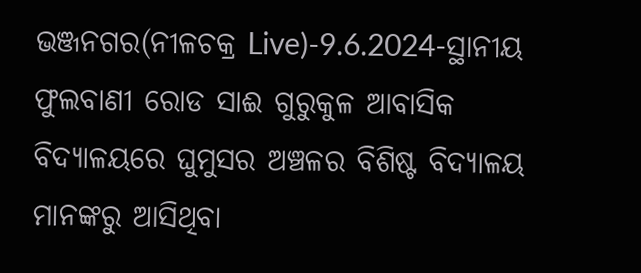ଭଞ୍ଜନଗର(ନୀଳଚକ୍ର Live)-9.6.2024-ସ୍ଥାନୀୟ ଫୁଲବାଣୀ ରୋଡ ସାଈ ଗୁରୁକୁଳ ଆବାସିକ ବିଦ୍ୟାଳୟରେ ଘୁମୁସର ଅଞ୍ଚଳର ବିଶିଷ୍ଟ ବିଦ୍ୟାଳୟ ମାନଙ୍କରୁ ଆସିଥିବା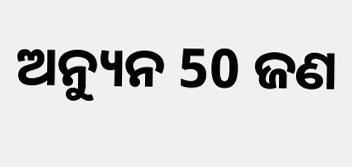ଅନ୍ୟୁନ 50 ଜଣ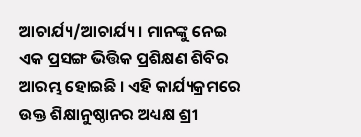ଆଚାର୍ଯ୍ୟ/ଆଚାର୍ଯ୍ୟ। ମାନଙ୍କୁ ନେଇ ଏକ ପ୍ରସଙ୍ଗ ଭିତ୍ତିକ ପ୍ରଶିକ୍ଷଣ ଶିବିର ଆରମ୍ଭ ହୋଇଛି । ଏହି କାର୍ଯ୍ୟକ୍ରମରେ ଉକ୍ତ ଶିକ୍ଷାନୁଷ୍ଠାନର ଅଧ୍ୟକ୍ଷ ଶ୍ରୀ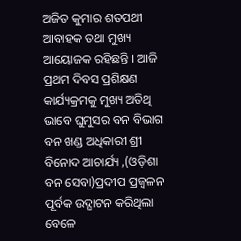ଅଜିତ କୁମାର ଶତପଥୀ ଆବାହକ ତଥା ମୁଖ୍ୟ ଆୟୋଜକ ରହିଛନ୍ତି । ଆଜି ପ୍ରଥମ ଦିବସ ପ୍ରଶିକ୍ଷଣ କାର୍ଯ୍ୟକ୍ରମକୁ ମୁଖ୍ୟ ଅତିଥି ଭାବେ ଘୁମୁସର ବନ ବିଭାଗ ବନ ଖଣ୍ଡ ଅଧିକାରୀ ଶ୍ରୀ ବିନୋଦ ଆଚାର୍ଯ୍ୟ ,(ଓଡ଼ିଶା ବନ ସେବା)ପ୍ରଦୀପ ପ୍ରଜ୍ବଳନ ପୂର୍ବକ ଉଦ୍ଘାଟନ କରିଥିଲା ବେଳେ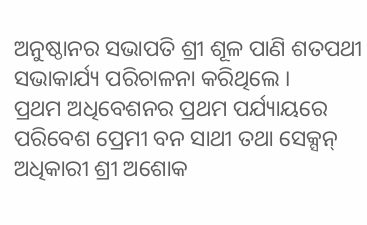ଅନୁଷ୍ଠାନର ସଭାପତି ଶ୍ରୀ ଶୂଳ ପାଣି ଶତପଥୀ ସଭାକାର୍ଯ୍ୟ ପରିଚାଳନା କରିଥିଲେ ।
ପ୍ରଥମ ଅଧିବେଶନର ପ୍ରଥମ ପର୍ଯ୍ୟାୟରେ ପରିବେଶ ପ୍ରେମୀ ବନ ସାଥୀ ତଥା ସେକ୍ସନ୍ ଅଧିକାରୀ ଶ୍ରୀ ଅଶୋକ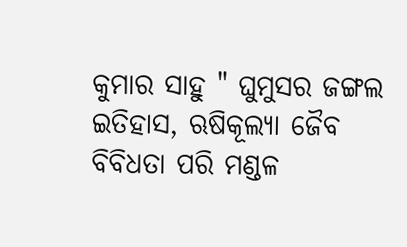କୁମାର ସାହୁ " ଘୁମୁସର ଜଙ୍ଗଲ ଇତିହାସ, ଋଷିକୂଲ୍ୟା ଜୈବ ବିବିଧତା ପରି ମଣ୍ଡଳ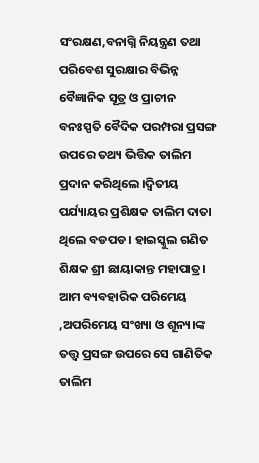ସଂରକ୍ଷଣ,ବନାଗ୍ନି ନିୟନ୍ତ୍ରଣ ତଥା ପରିବେଶ ସୁରକ୍ଷାର ବିଭିନ୍ନ ବୈଜ୍ଞାନିକ ସୂତ୍ର ଓ ପ୍ରାଚୀନ ବନଃସ୍ପତି ବୈଦିକ ପରମ୍ପରା ପ୍ରସଙ୍ଗ ଉପରେ ତଥ୍ୟ ଭିତ୍ତିକ ତାଲିମ ପ୍ରଦାନ କରିଥିଲେ ।ଦ୍ଵିତୀୟ ପର୍ଯ୍ୟାୟର ପ୍ରଶିକ୍ଷକ ତାଲିମ ଦାତା ଥିଲେ ବଡପଡ। ହାଇସ୍କୁଲ ଗଣିତ ଶିକ୍ଷକ ଶ୍ରୀ ଛାୟାକାନ୍ତ ମହାପାତ୍ର। ଆମ ବ୍ୟବହାରିକ ପରିମେୟ ,ଅପରିମେୟ ସଂଖ୍ୟା ଓ ଶୂନ୍ୟ।ଙ୍କ ତତ୍ତ୍ଵ ପ୍ରସଙ୍ଗ ଉପରେ ସେ ଗାଣିତିକ ତାଲିମ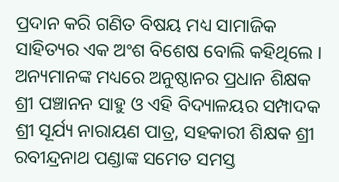ପ୍ରଦାନ କରି ଗଣିତ ବିଷୟ ମଧ୍ୟ ସାମାଜିକ ସାହିତ୍ୟର ଏକ ଅଂଶ ବିଶେଷ ବୋଲି କହିଥିଲେ । ଅନ୍ୟମାନଙ୍କ ମଧ୍ୟରେ ଅନୁଷ୍ଠାନର ପ୍ରଧାନ ଶିକ୍ଷକ ଶ୍ରୀ ପଞ୍ଚାନନ ସାହୁ ଓ ଏହି ବିଦ୍ୟାଳୟର ସମ୍ପାଦକ ଶ୍ରୀ ସୂର୍ଯ୍ୟ ନାରାୟଣ ପାତ୍ର, ସହକାରୀ ଶିକ୍ଷକ ଶ୍ରୀ ରବୀନ୍ଦ୍ରନାଥ ପଣ୍ଡାଙ୍କ ସମେତ ସମସ୍ତ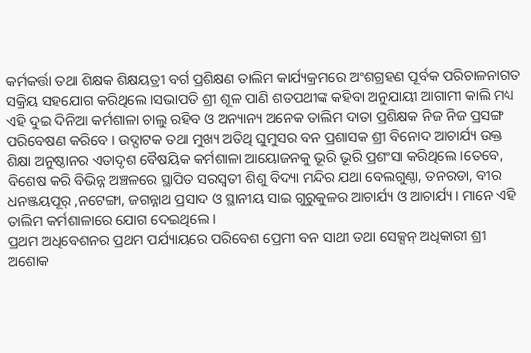କର୍ମକର୍ତ୍ତା ତଥା ଶିକ୍ଷକ ଶିକ୍ଷୟତ୍ରୀ ବର୍ଗ ପ୍ରଶିକ୍ଷଣ ତାଲିମ କାର୍ଯ୍ୟକ୍ରମରେ ଅଂଶଗ୍ରହଣ ପୂର୍ବକ ପରିଚାଳନାଗତ ସକ୍ରିୟ ସହଯୋଗ କରିଥିଲେ ।ସଭାପତି ଶ୍ରୀ ଶୂଳ ପାଣି ଶତପଥୀଙ୍କ କହିବା ଅନୁଯାୟୀ ଆଗାମୀ କାଲି ମଧ୍ୟ ଏହି ଦୁଇ ଦିନିଆ କର୍ମଶାଳା ଚାଲୁ ରହିବ ଓ ଅନ୍ୟାନ୍ୟ ଅନେକ ତାଲିମ ଦାତା ପ୍ରଶିକ୍ଷକ ନିଜ ନିଜ ପ୍ରସଙ୍ଗ ପରିବେଷଣ କରିବେ । ଉଦ୍ଘାଟକ ତଥା ମୁଖ୍ୟ ଅତିଥି ଘୁମୁସର ବନ ପ୍ରଶାସକ ଶ୍ରୀ ବିନୋଦ ଆଚାର୍ଯ୍ୟ ଉକ୍ତ ଶିକ୍ଷା ଅନୁଷ୍ଠାନର ଏତାଦୃଶ ବୈଷୟିକ କର୍ମଶାଳା ଆୟୋଜନକୁ ଭୂରି ଭୂରି ପ୍ରଶଂସା କରିଥିଲେ ।ତେବେ, ବିଶେଷ କରି ବିଭିନ୍ନ ଅଞ୍ଚଳରେ ସ୍ଥାପିତ ସରସ୍ଵତୀ ଶିଶୁ ବିଦ୍ୟା ମନ୍ଦିର ଯଥା ବେଲଗୁଣ୍ଠା, ତନରଡା, ବୀର ଧନଞ୍ଜୟପୂର୍ ,ନଟେଙ୍ଗା, ଜଗନ୍ନାଥ ପ୍ରସାଦ ଓ ସ୍ଥାନୀୟ ସାଇ ଗୁରୁକୁଳର ଆଚାର୍ଯ୍ୟ ଓ ଆଚାର୍ଯ୍ୟ। ମାନେ ଏହି ତାଲିମ କର୍ମଶାଳାରେ ଯୋଗ ଦେଇଥିଲେ ।
ପ୍ରଥମ ଅଧିବେଶନର ପ୍ରଥମ ପର୍ଯ୍ୟାୟରେ ପରିବେଶ ପ୍ରେମୀ ବନ ସାଥୀ ତଥା ସେକ୍ସନ୍ ଅଧିକାରୀ ଶ୍ରୀ ଅଶୋକ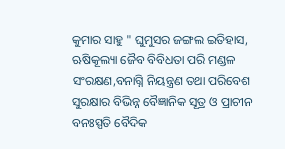କୁମାର ସାହୁ " ଘୁମୁସର ଜଙ୍ଗଲ ଇତିହାସ, ଋଷିକୂଲ୍ୟା ଜୈବ ବିବିଧତା ପରି ମଣ୍ଡଳ ସଂରକ୍ଷଣ,ବନାଗ୍ନି ନିୟନ୍ତ୍ରଣ ତଥା ପରିବେଶ ସୁରକ୍ଷାର ବିଭିନ୍ନ ବୈଜ୍ଞାନିକ ସୂତ୍ର ଓ ପ୍ରାଚୀନ ବନଃସ୍ପତି ବୈଦିକ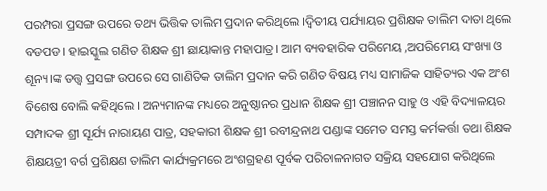ପରମ୍ପରା ପ୍ରସଙ୍ଗ ଉପରେ ତଥ୍ୟ ଭିତ୍ତିକ ତାଲିମ ପ୍ରଦାନ କରିଥିଲେ ।ଦ୍ଵିତୀୟ ପର୍ଯ୍ୟାୟର ପ୍ରଶିକ୍ଷକ ତାଲିମ ଦାତା ଥିଲେ ବଡପଡ। ହାଇସ୍କୁଲ ଗଣିତ ଶିକ୍ଷକ ଶ୍ରୀ ଛାୟାକାନ୍ତ ମହାପାତ୍ର। ଆମ ବ୍ୟବହାରିକ ପରିମେୟ ,ଅପରିମେୟ ସଂଖ୍ୟା ଓ ଶୂନ୍ୟ।ଙ୍କ ତତ୍ତ୍ଵ ପ୍ରସଙ୍ଗ ଉପରେ ସେ ଗାଣିତିକ ତାଲିମ ପ୍ରଦାନ କରି ଗଣିତ ବିଷୟ ମଧ୍ୟ ସାମାଜିକ ସାହିତ୍ୟର ଏକ ଅଂଶ ବିଶେଷ ବୋଲି କହିଥିଲେ । ଅନ୍ୟମାନଙ୍କ ମଧ୍ୟରେ ଅନୁଷ୍ଠାନର ପ୍ରଧାନ ଶିକ୍ଷକ ଶ୍ରୀ ପଞ୍ଚାନନ ସାହୁ ଓ ଏହି ବିଦ୍ୟାଳୟର ସମ୍ପାଦକ ଶ୍ରୀ ସୂର୍ଯ୍ୟ ନାରାୟଣ ପାତ୍ର, ସହକାରୀ ଶିକ୍ଷକ ଶ୍ରୀ ରବୀନ୍ଦ୍ରନାଥ ପଣ୍ଡାଙ୍କ ସମେତ ସମସ୍ତ କର୍ମକର୍ତ୍ତା ତଥା ଶିକ୍ଷକ ଶିକ୍ଷୟତ୍ରୀ ବର୍ଗ ପ୍ରଶିକ୍ଷଣ ତାଲିମ କାର୍ଯ୍ୟକ୍ରମରେ ଅଂଶଗ୍ରହଣ ପୂର୍ବକ ପରିଚାଳନାଗତ ସକ୍ରିୟ ସହଯୋଗ କରିଥିଲେ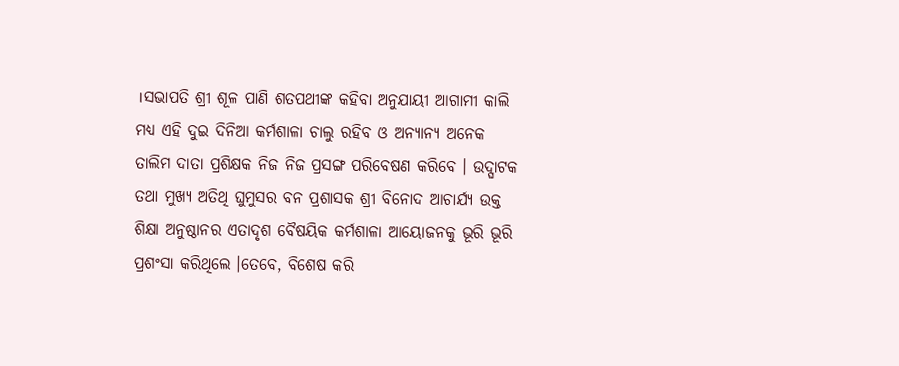।ସଭାପତି ଶ୍ରୀ ଶୂଳ ପାଣି ଶତପଥୀଙ୍କ କହିବା ଅନୁଯାୟୀ ଆଗାମୀ କାଲି ମଧ୍ୟ ଏହି ଦୁଇ ଦିନିଆ କର୍ମଶାଳା ଚାଲୁ ରହିବ ଓ ଅନ୍ୟାନ୍ୟ ଅନେକ ତାଲିମ ଦାତା ପ୍ରଶିକ୍ଷକ ନିଜ ନିଜ ପ୍ରସଙ୍ଗ ପରିବେଷଣ କରିବେ । ଉଦ୍ଘାଟକ ତଥା ମୁଖ୍ୟ ଅତିଥି ଘୁମୁସର ବନ ପ୍ରଶାସକ ଶ୍ରୀ ବିନୋଦ ଆଚାର୍ଯ୍ୟ ଉକ୍ତ ଶିକ୍ଷା ଅନୁଷ୍ଠାନର ଏତାଦୃଶ ବୈଷୟିକ କର୍ମଶାଳା ଆୟୋଜନକୁ ଭୂରି ଭୂରି ପ୍ରଶଂସା କରିଥିଲେ ।ତେବେ, ବିଶେଷ କରି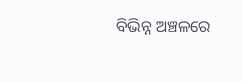ବିଭିନ୍ନ ଅଞ୍ଚଳରେ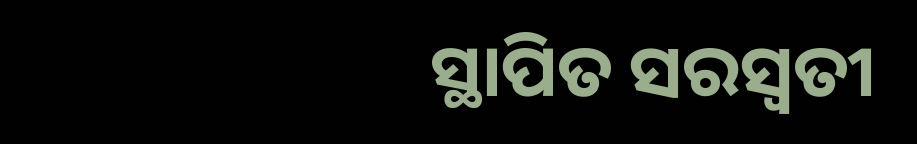ସ୍ଥାପିତ ସରସ୍ଵତୀ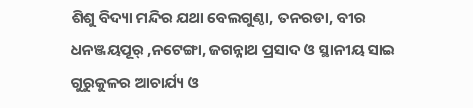ଶିଶୁ ବିଦ୍ୟା ମନ୍ଦିର ଯଥା ବେଲଗୁଣ୍ଠା, ତନରଡା, ବୀର ଧନଞ୍ଜୟପୂର୍ ,ନଟେଙ୍ଗା, ଜଗନ୍ନାଥ ପ୍ରସାଦ ଓ ସ୍ଥାନୀୟ ସାଇ ଗୁରୁକୁଳର ଆଚାର୍ଯ୍ୟ ଓ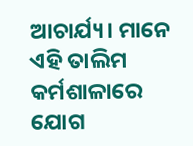ଆଚାର୍ଯ୍ୟ। ମାନେ ଏହି ତାଲିମ କର୍ମଶାଳାରେ ଯୋଗ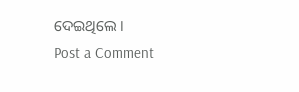ଦେଇଥିଲେ ।
Post a Comment